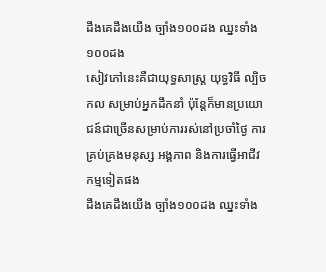ដឹងគេដឹងយើង ច្បាំង១០០ដង ឈ្នះទាំង១០០ដង
សៀវភៅនេះគឺជាយុទ្ធសាស្ត្រ យុទ្ធវិធី ល្បិចកល សម្រាប់អ្នកដឹកនាំ ប៉ុន្តែក៏មានប្រយោជន៍ជាច្រើនសម្រាប់ការរស់នៅប្រចាំថ្ងៃ ការគ្រប់គ្រងមនុស្ស អង្គភាព និងការធ្វើអាជីវកម្មទៀតផង
ដឹងគេដឹងយើង ច្បាំង១០០ដង ឈ្នះទាំង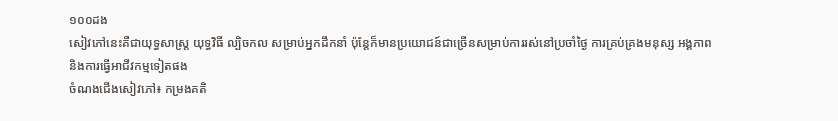១០០ដង
សៀវភៅនេះគឺជាយុទ្ធសាស្ត្រ យុទ្ធវិធី ល្បិចកល សម្រាប់អ្នកដឹកនាំ ប៉ុន្តែក៏មានប្រយោជន៍ជាច្រើនសម្រាប់ការរស់នៅប្រចាំថ្ងៃ ការគ្រប់គ្រងមនុស្ស អង្គភាព និងការធ្វើអាជីវកម្មទៀតផង
ចំណងជើងសៀវភៅ៖ កម្រងគតិ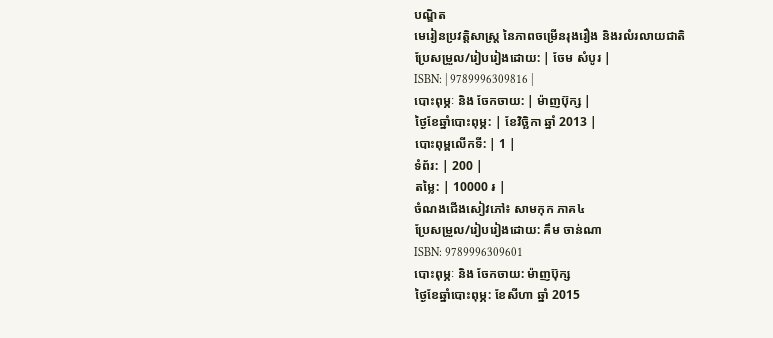បណ្ឌិត
មេរៀនប្រវត្តិសាស្រ្ត នៃភាពចម្រើនរុងរឿង និងរលំរលាយជាតិ
ប្រែសម្រួល/រៀបរៀងដោយ: | ចែម សំបូរ |
ISBN: | 9789996309816 |
បោះពុម្ភៈ និង ចែកចាយ: | ម៉ាញប៊ុក្ស |
ថ្ងៃខែឆ្នាំបោះពុម្ភ: | ខែវិច្ឆិកា ឆ្នាំ 2013 |
បោះពុម្ពលើកទី: | 1 |
ទំព័រ: | 200 |
តម្លៃ: | 10000 ៛ |
ចំណងជើងសៀវភៅ៖ សាមកុក ភាគ៤
ប្រែសម្រួល/រៀបរៀងដោយ: គឹម ចាន់ណា
ISBN: 9789996309601
បោះពុម្ភៈ និង ចែកចាយ: ម៉ាញប៊ុក្ស
ថ្ងៃខែឆ្នាំបោះពុម្ភ: ខែសីហា ឆ្នាំ 2015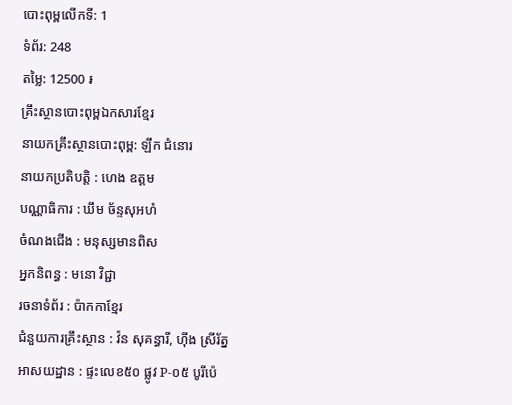បោះពុម្ពលើកទី: 1
ទំព័រ: 248
តម្លៃ: 12500 ៛
គ្រឹះស្ថានបោះពុម្ពឯកសារខ្មែរ
នាយកគ្រឹះស្ថានបោះពុម្ព: ឡឹក ជំនោរ
នាយកប្រតិបត្តិ : ហេង ឧត្តម
បណ្ណាធិការ : ឃឹម ច័ន្ទសុអហំ
ចំណងជើង : មនុស្សមានពិស
អ្នកនិពន្ធ : មនោ វិជ្ជា
រចនាទំព័រ : ប៉ាកកាខ្មែរ
ជំនួយការគ្រឹះស្ថាន : វ៉ន សុគន្ធារី, ហ៊ីង ស្រីរ័ត្ន
អាសយដ្ឋាន : ផ្ទះលេខ៥០ ផ្លូវ P-០៥ បូរីប៉េ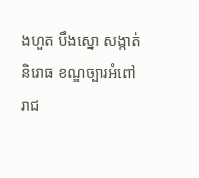ងហួត បឹងស្នោ សង្កាត់និរោធ ខណ្ឌច្បារអំពៅ រាជ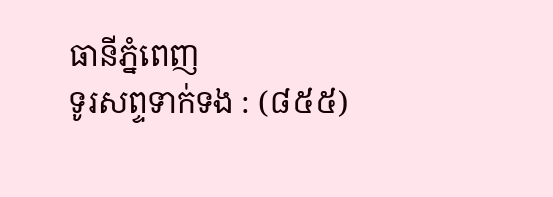ធានីភ្នំពេញ
ទូរសព្ទទាក់ទង : (៨៥៥)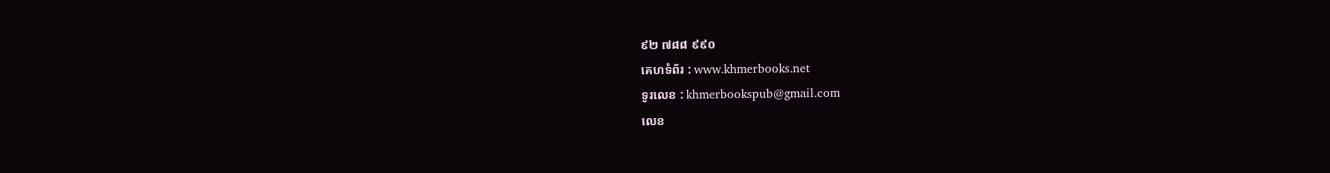៩២ ៧៨៨ ៩៩០
គេហទំព័រ : www.khmerbooks.net
ទូរលេខ : khmerbookspub@gmail.com
លេខ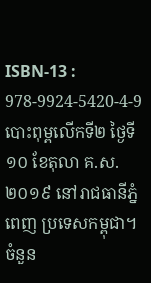ISBN-13 : 978-9924-5420-4-9
បោះពុម្ពលើកទី២ ថ្ងៃទី១០ ខែតុលា គ.ស. ២០១៩ នៅរាជធានីភ្នំពេញ ប្រទេសកម្ពុជា។ ចំនួន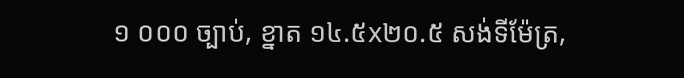១ ០០០ ច្បាប់, ខ្នាត ១៤.៥x២០.៥ សង់ទីម៉ែត្រ,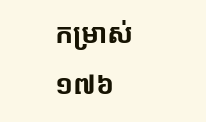កម្រាស់ ១៧៦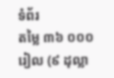ទំព័រ
តម្លៃ ៣៦ ០០០ រៀល (៩ ដុល្លា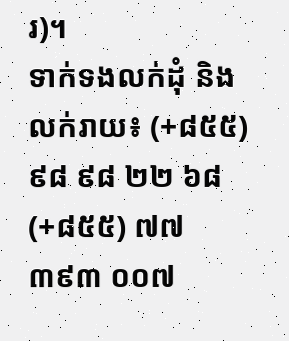រ)។
ទាក់ទងលក់ដុំ និងលក់រាយ៖ (+៨៥៥) ៩៨ ៩៨ ២២ ៦៨ (+៨៥៥) ៧៧ ៣៩៣ ០០៧